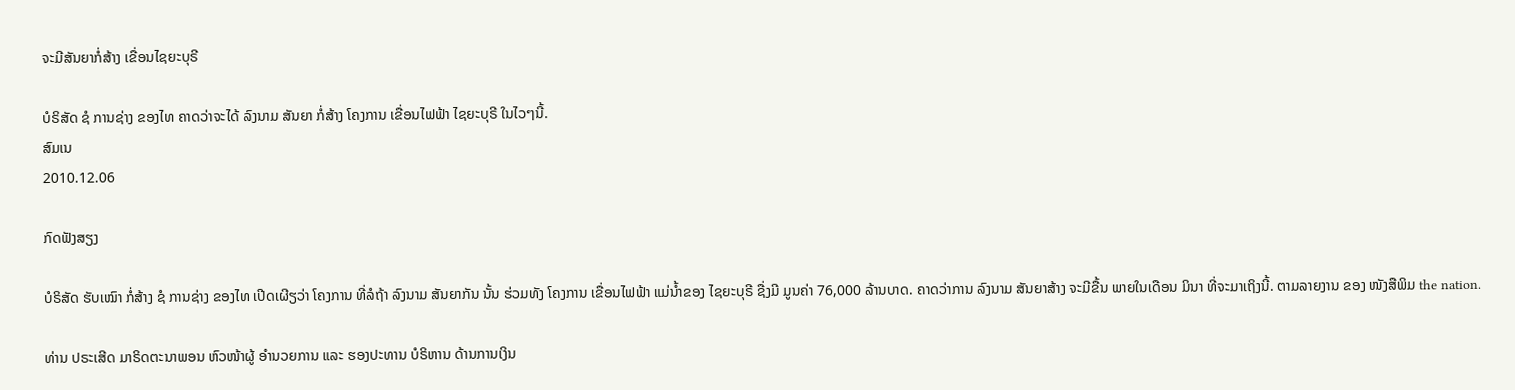ຈະມີສັນຍາກໍ່ສ້າງ ເຂື່ອນໄຊຍະບຸຣີ

ບໍຣິສັດ ຊໍ ການຊ່າງ ຂອງໄທ ຄາດວ່າຈະໄດ້ ລົງນາມ ສັນຍາ ກໍ່ສ້າງ ໂຄງການ ເຂື່ອນໄຟຟ້າ ໄຊຍະບຸຣີ ໃນໄວໆນີ້.
ສົມເນ
2010.12.06

ກົດຟັງສຽງ

ບໍຣິສັດ ຮັບເໝົາ ກໍ່ສ້າງ ຊໍ ການຊ່າງ ຂອງໄທ ເປີດເຜີຽວ່າ ໂຄງການ ທີ່ລໍຖ້າ ລົງນາມ ສັນຍາກັນ ນັ້ນ ຮ່ວມທັງ ໂຄງການ ເຂື່ອນໄຟຟ້າ ແມ່ນໍ້າຂອງ ໄຊຍະບຸຣີ ຊື່ງມີ ມູນຄ່າ 76,000 ລ້ານບາດ. ຄາດວ່າການ ລົງນາມ ສັນຍາສ້າງ ຈະມີຂື້ນ ພາຍໃນເດືອນ ມິນາ ທີ່ຈະມາເຖິງນີ້. ຕາມລາຍງານ ຂອງ ໜັງສືພິມ the nation.

ທ່ານ ປຣະເສີດ ມາຣິດຕະນາພອນ ຫົວໜ້າຜູ້ ອໍານວຍການ ແລະ ຮອງປະທານ ບໍຣິຫານ ດ້ານການເງິນ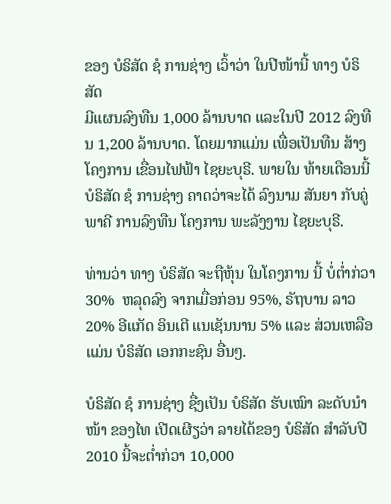ຂອງ ບໍຣິສັດ ຊໍ ການຊ່າງ ເວົ້າວ່າ ໃນປີໜ້ານີ້ ທາງ ບໍຣິສັດ
ມີແຜນລົງທືນ 1,000 ລ້ານບາດ ແລະໃນປີ 2012 ລົງທືນ 1,200 ລ້ານບາດ. ໂດຍມາກແມ່ນ ເພື່ອເປັນທືນ ສ້າງໂຄງການ ເຂື່ອນໄຟຟ້າ ໄຊຍະບຸຣີ. ພາຍໃນ ທ້າຍເດືອນນີ້ ບໍຣິສັດ ຊໍ ການຊ່າງ ຄາດວ່າຈະໄດ້ ລົງນາມ ສັນຍາ ກັບຄູ່ພາຄີ ການລົງທືນ ໂຄງການ ພະລັງງານ ໄຊຍະບຸຣີ.

ທ່ານວ່າ ທາງ ບໍຣິສັດ ຈະຖືຫຸ້ນ ໃນໂຄງການ ນີ້ ບໍ່ຕໍ່າກ່ວາ 30%  ຫລຸດລົງ ຈາກເມື່ອກ່ອນ 95%, ຣັຖບານ ລາວ 20% ອີແກັດ ອິນເຕີ ແນເຊັນນານ 5% ແລະ ສ່ວນເຫລືອແມ່ນ ບໍຣິສັດ ເອກກະຊົນ ອື່ນໆ.

ບໍຣິສັດ ຊໍ ການຊ່າງ ຊື່ງເປັນ ບໍຣິສັດ ຮັບເໝົາ ລະດັບນໍາໜ້າ ຂອງໄທ ເປີດເຜີຽວ່າ ລາຍໄດ້ຂອງ ບໍຣິສັດ ສໍາລັບປີ 2010 ນີ້ຈະຕໍ່າກ່ວາ 10,000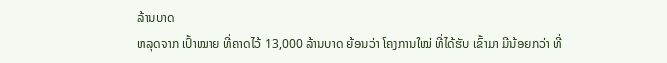ລ້ານບາດ
ຫລຸດຈາກ ເປົ້າໝາຍ ທີ່ຄາດໄວ້ 13,000 ລ້ານບາດ ຍ້ອນວ່າ ໂຄງການໃໝ່ ທີ່ໄດ້ຮັບ ເຂົ້າມາ ມີນ້ອຍກວ່າ ທີ່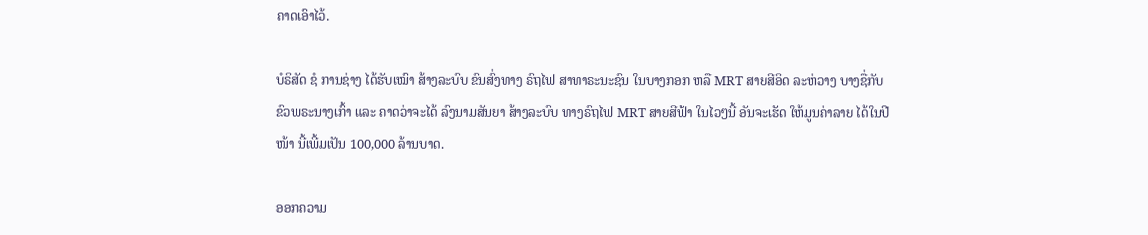ຄາດເອົາໄວ້.

ບໍຣິສັດ ຊໍ ການຊ່າງ ໄດ້ຮັບເໝົາ ສ້າງລະບົບ ຂົນສົ່ງທາງ ຣົຖໄຟ ສາທາຣະນະຊົນ ໃນບາງກອກ ຫລື MRT ສາຍສີອິດ ລະຫ່ວາງ ບາງຊື່ກັບ ຂົວພຣະນາງເກົ້າ ແລະ ຄາດວ່າຈະໄດ້ ລົງນາມສັນຍາ ສ້າງລະບົບ ທາງຣົຖໄຟ MRT ສາຍສີຟ້າ ໃນໄວໆນີ້ ອັນຈະເຮັດ ໃຫ້ມູນຄ່າລາຍ ໄດ້ໃນປີໜ້າ ນີ້ເພີ້ມເປັນ 100,000 ລ້ານບາດ.

ອອກຄວາມ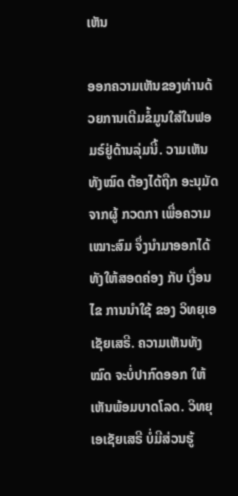ເຫັນ

ອອກຄວາມເຫັນຂອງທ່ານດ້ວຍການເຕີມຂໍ້ມູນໃສ່ໃນຟອມຣ໌ຢູ່ດ້ານລຸ່ມນີ້. ວາມເຫັນທັງໝົດ ຕ້ອງໄດ້ຖືກ ອະນຸມັດ ຈາກຜູ້ ກວດກາ ເພື່ອຄວາມເໝາະສົມ ຈຶ່ງນໍາມາອອກໄດ້ ທັງໃຫ້ສອດຄ່ອງ ກັບ ເງື່ອນໄຂ ການນຳໃຊ້ ຂອງ ວິທຍຸເອເຊັຍເສຣີ. ຄວາມເຫັນທັງໝົດ ຈະບໍ່ປາກົດອອກ ໃຫ້ເຫັນພ້ອມບາດໂລດ. ວິທຍຸເອເຊັຍເສຣີ ບໍ່ມີສ່ວນຮູ້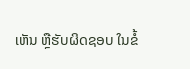ເຫັນ ຫຼືຮັບຜິດຊອບ ໃນຂໍ້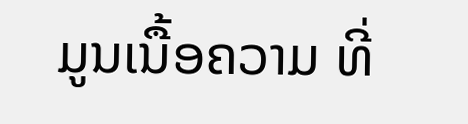ມູນເນື້ອຄວາມ ທີ່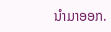ນໍາມາອອກ.